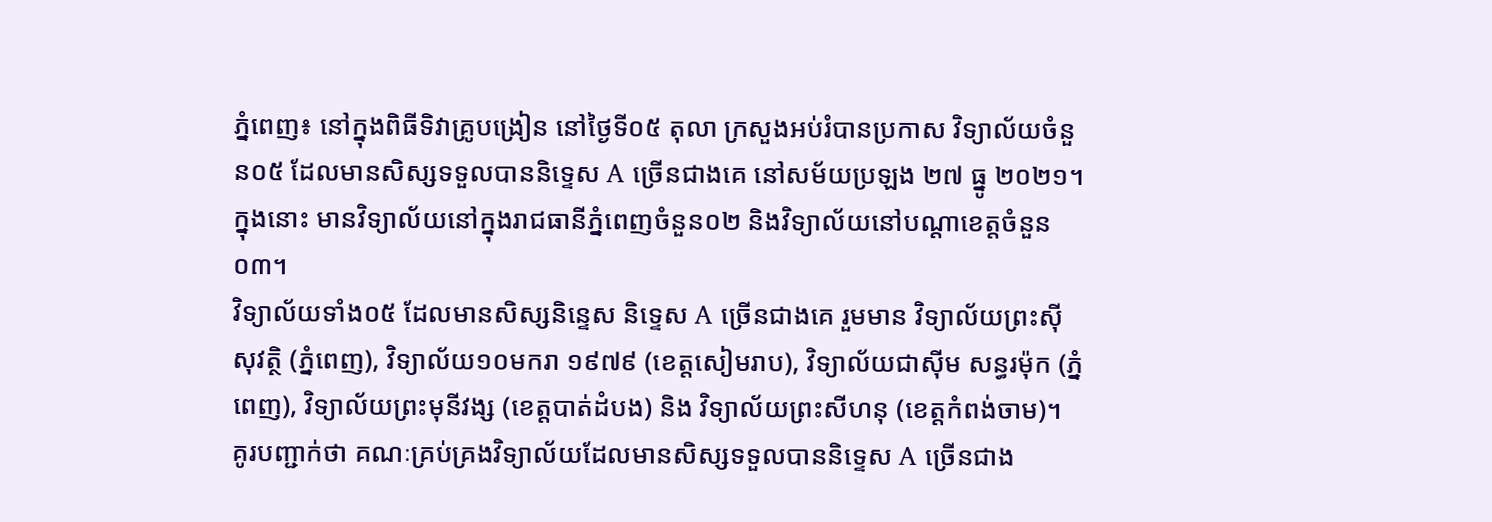ភ្នំពេញ៖ នៅក្នុងពិធីទិវាគ្រូបង្រៀន នៅថ្ងៃទី០៥ តុលា ក្រសួងអប់រំបានប្រកាស វិទ្យាល័យចំនួន០៥ ដែលមានសិស្សទទួលបាននិទ្ទេស A ច្រើនជាងគេ នៅសម័យប្រឡង ២៧ ធ្នូ ២០២១។ ក្នុងនោះ មានវិទ្យាល័យនៅក្នុងរាជធានីភ្នំពេញចំនួន០២ និងវិទ្យាល័យនៅបណ្ដាខេត្តចំនួន០៣។
វិទ្យាល័យទាំង០៥ ដែលមានសិស្សនិន្ទេស និទ្ទេស A ច្រើនជាងគេ រួមមាន វិទ្យាល័យព្រះស៊ីសុវត្ថិ (ភ្នំពេញ), វិទ្យាល័យ១០មករា ១៩៧៩ (ខេត្តសៀមរាប), វិទ្យាល័យជាស៊ីម សន្ធរម៉ុក (ភ្នំពេញ), វិទ្យាល័យព្រះមុនីវង្ស (ខេត្តបាត់ដំបង) និង វិទ្យាល័យព្រះសីហនុ (ខេត្តកំពង់ចាម)។
គូរបញ្ជាក់ថា គណៈគ្រប់គ្រងវិទ្យាល័យដែលមានសិស្សទទួលបាននិទ្ទេស A ច្រើនជាង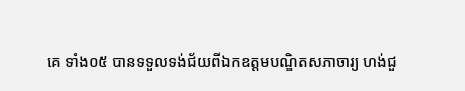គេ ទាំង០៥ បានទទួលទង់ជ័យពីឯកឧត្តមបណ្ឌិតសភាចារ្យ ហង់ជួ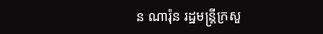ន ណារ៉ុន រដ្ឋមន្រ្តីក្រសួ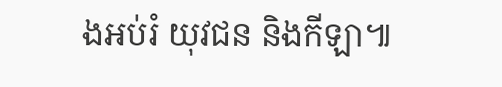ងអប់រំ យុវជន និងកីឡា៕